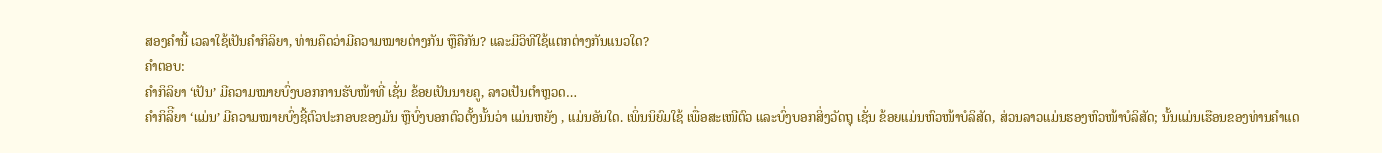ສອງຄຳນີ້ ເວລາໃຊ້ເປັນຄຳກິລິຍາ, ທ່ານຄຶດວ່າມີຄວາມໝາຍຕ່າງກັນ ຫຼືຄືກັນ? ແລະມີວິທີໃຊ້ແຕກຕ່າງກັນແນວໃດ?
ຄຳຕອບ:
ຄຳກິລິຍາ ‘ເປັນ’ ມີຄວາມໝາຍບົ່ງບອກການຮັບໜ້າທີ່ ເຊັ່ນ ຂ້ອຍເປັນນາຍຄູ, ລາວເປັນຕຳຫຼວດ…
ຄຳກິລິີຍາ ‘ແມ່ນ’ ມີຄວາມໝາຍບົ່ງຊີ້ຕົວປະກອບຂອງມັນ ຫຼືບົ່ງບອກຕົວຕັ້ງນັ້ນວ່າ ແມ່ນຫຍັງ , ແມ່ນອັນໃດ. ເພິ່ນນິຍົມໃຊ້ ເພື່ອສະເໜີຕົວ ແລະບົ່ງບອກສິ່ງວັດຖຸ ເຊັ່ນ ຂ້ອຍແມ່ນຫົວໜ້າບໍລິສັດ, ສ່ວນລາວແມ່ນຮອງຫົວໜ້າບໍລິສັດ; ນັ້ນແມ່ນເຮືອນຂອງທ່ານຄຳແດ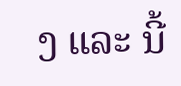ງ ແລະ ນີ້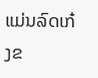ແມ່ນລົດເກ໋ງຂ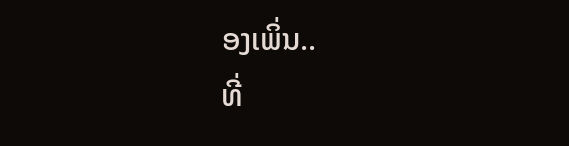ອງເພິ່ນ..
ທີ່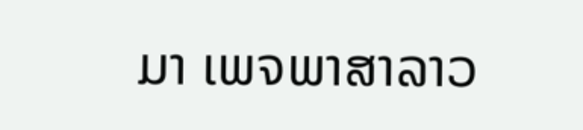ມາ ເພຈພາສາລາວ